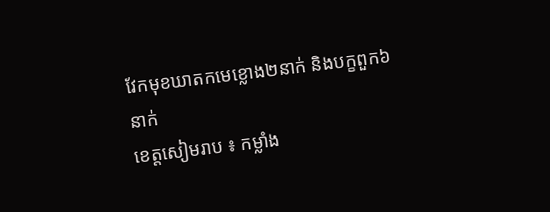វែកមុខឃាតកមេខ្លោង២នាក់ និងបក្ខពួក៦នាក់
ខេត្តសៀមរាប ៖ កម្លាំង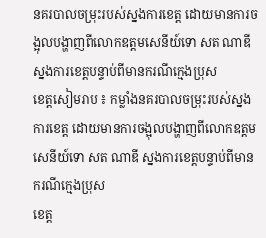នគរបាលចម្រុះរបស់ស្នងការខេត្ត ដោយមានការចង្អុលបង្ហាញពីលោកឧត្តមសេនីយ៍ទោ សត ណាឌី ស្នងការខេត្តបន្ទាប់ពីមានករណីក្មេងប្រុស
ខេត្តសៀមរាប ៖ កម្លាំងនគរបាលចម្រុះរបស់ស្នងការខេត្ត ដោយមានការចង្អុលបង្ហាញពីលោកឧត្តមសេនីយ៍ទោ សត ណាឌី ស្នងការខេត្តបន្ទាប់ពីមានករណីក្មេងប្រុស
ខេត្ត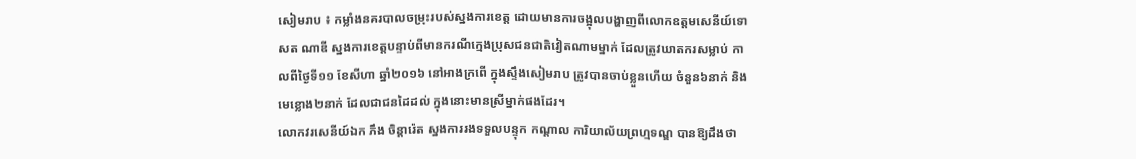សៀមរាប ៖ កម្លាំងនគរបាលចម្រុះរបស់ស្នងការខេត្ត ដោយមានការចង្អុលបង្ហាញពីលោកឧត្តមសេនីយ៍ទោ សត ណាឌី ស្នងការខេត្តបន្ទាប់ពីមានករណីក្មេងប្រុសជនជាតិវៀតណាមម្នាក់ ដែលត្រូវឃាតករសម្លាប់ កាលពីថ្ងៃទី១១ ខែសីហា ឆ្នាំ២០១៦ នៅអាងក្រពើ ក្នុងស្ទឹងសៀមរាប ត្រូវបានចាប់ខ្លួនហើយ ចំនួន៦នាក់ និងមេខ្លោង២នាក់ ដែលជាជនដៃដល់ ក្នុងនោះមានស្រីម្នាក់ផងដែរ។
លោកវរសេនីយ៍ឯក ភឹង ចិន្តារ៉េត ស្នងការរងទទួលបន្ទុក កណ្តាល ការិយាល័យព្រហ្មទណ្ឌ បានឱ្យដឹងថា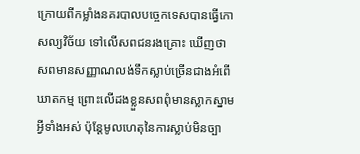ក្រោយពីកម្លាំងនគរបាលបច្ចេកទេសបានធ្វើកោសល្យវិច័យ ទៅលើសពជនរងគ្រោះ ឃើញថា សពមានសញ្ញាណលង់ទឹកស្លាប់ច្រើនជាងអំពើឃាតកម្ម ព្រោះលើដងខ្លួនសពពុំមានស្លាកស្នាម អ្វីទាំងអស់ ប៉ុន្តែមូលហេតុនៃការស្លាប់មិនច្បា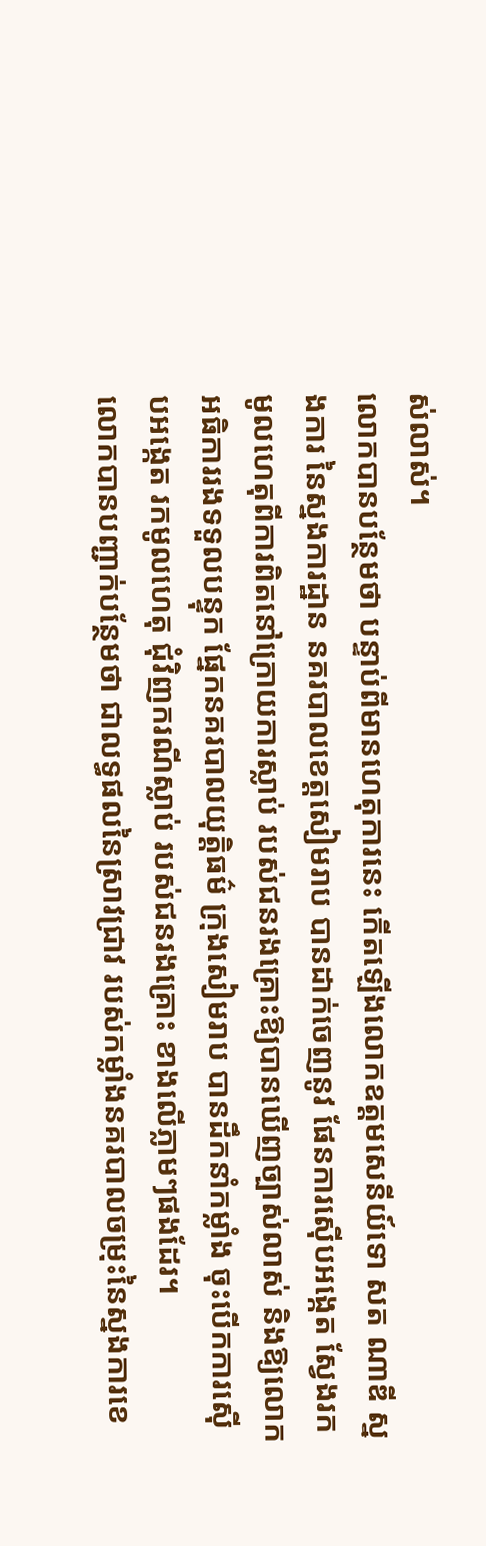ស់លាស់។
លោកបានបន្ថែមថា បន្ទាប់ពីមានហេតុការនេះ កើតឡើងលោកឧត្តមសេនីយ៍ទោ សត ណាឌី ស្នងការ នៃស្នងការដ្ឋាន នគរបាលខេត្តសៀមរាប បានដាក់ចេញនូវ ផែនការស៊ើបអង្កេត ស្វែងរកមូលហេតុពីការពិតនៅក្រោយការស្លាប់ របស់ជនរងគ្រោះឱ្យបានឃើញច្បាស់លាស់ និងឱ្យលោកអធិការរងទទួលបន្ទុក ផ្នែកនគរបាលយុត្តិធម៌ ក្រុងសៀមរាប បានដឹកនាំកម្លាំង ចុះបើកការស៊ើបអង្កេត រកមូលហេតុ ជុំវិញករណីស្លាប់ របស់ជនរងគ្រោះ ខាងលើភ្លាមៗផងដែរ។
លោកបានបញ្ជាក់បន្ថែមថា ជាលទ្ធផលនៃស្រាវជ្រាវ របស់កម្លាំងនគរបាលចម្រុះនៃស្នងការខេ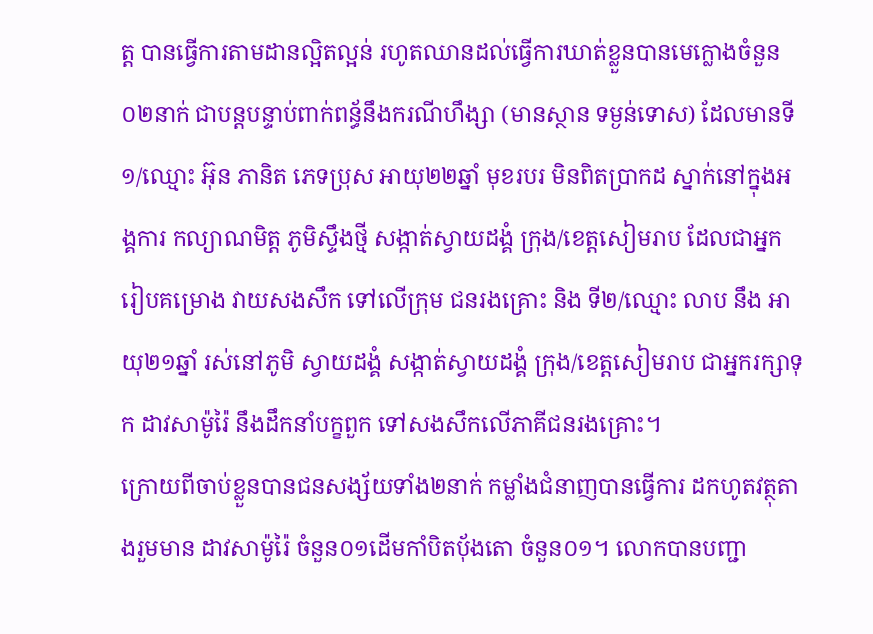ត្ត បានធ្វើការតាមដានល្អិតល្អន់ រហូតឈានដល់ធ្វើការឃាត់ខ្លួនបានមេក្លោងចំនួន០២នាក់ ជាបន្តបន្ទាប់ពាក់ពន្ធ័នឹងករណីហឹង្សា (មានស្ថាន ទម្ងន់ទោស) ដែលមានទី១/ឈ្មោះ អ៊ុន ភានិត ភេទប្រុស អាយុ២២ឆ្នាំ មុខរបរ មិនពិតប្រាកដ ស្នាក់នៅក្នុងអង្គការ កល្យាណមិត្ត ភូមិស្ទឹងថ្មី សង្កាត់ស្វាយដង្គំ ក្រុង/ខេត្តសៀមរាប ដែលជាអ្នករៀបគម្រោង វាយសងសឹក ទៅលើក្រុម ជនរងគ្រោះ និង ទី២/ឈ្មោះ លាប នឹង អាយុ២១ឆ្នាំ រស់នៅភូមិ ស្វាយដង្គំ សង្កាត់ស្វាយដង្គំ ក្រុង/ខេត្តសៀមរាប ជាអ្នករក្សាទុក ដាវសាម៉ូរ៉ៃ នឹងដឹកនាំបក្ខពួក ទៅសងសឹកលើភាគីជនរងគ្រោះ។
ក្រោយពីចាប់ខ្លួនបានជនសង្ស័យទាំង២នាក់ កម្លាំងជំនាញបានធ្វើការ ដកហូតវត្ថុតាងរួមមាន ដាវសាម៉ូរ៉ៃ ចំនួន០១ដើមកាំបិតប៉័ងតោ ចំនួន០១។ លោកបានបញ្ជា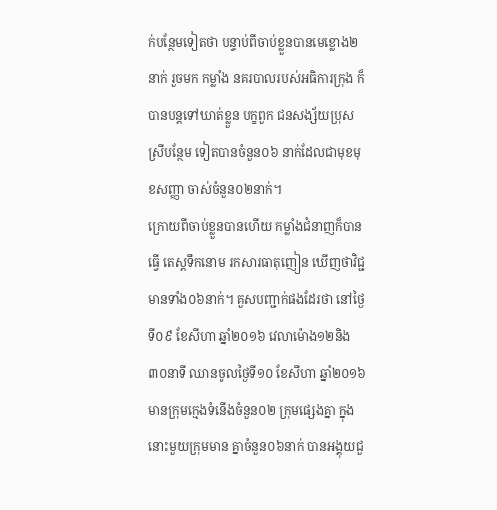ក់បន្ថែមទៀតថា បន្ទាប់ពីចាប់ខ្លួនបានមេខ្លោង២នាក់ រួចមក កម្លាំង នគរបាលរបស់អធិការក្រុង ក៏បានបន្តទៅឃាត់ខ្លួន បក្ខពួក ជនសង្ស័យប្រុសស្រីបន្ថែម ទៀតបានចំនួន០៦ នាក់ដែលជាមុខមុខសញ្ញា ចាស់ចំនួន០២នាក់។
ក្រោយពីចាប់ខ្លួនបានហើយ កម្លាំងជំនាញក៏បានធ្វើ តេស្តទឹកនោម រកសារធាតុញៀន ឃើញថាវិជ្ជមានទាំង០៦នាក់។ គួសបញ្ជាក់ផងដែរថា នៅថ្ងៃទី០៩ ខែសីហា ឆ្នាំ២០១៦ វេលាម៉ោង១២និង ៣០នាទី ឈានចូលថ្ងៃទី១០ ខែសីហា ឆ្នាំ២០១៦ មានក្រុមក្មេងទំនើងចំនួន០២ ក្រុមផ្សេងគ្នា ក្នុងនោះមួយក្រុមមាន គ្នាចំនួន០៦នាក់ បានអង្គុយជួ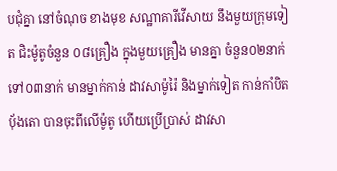បជុំគ្នា នៅចំណុច ខាងមុខ សណ្ឋាគារីវើសាយ នឹងមួយក្រុមទៀត ជិះម៉ូតូចំនួន ០៨គ្រឿង ក្នុងមួយគ្រឿង មានគ្នា ចំនួន០២នាក់ ទៅ០៣នាក់ មានម្នាក់កាន់ ដាវសាម៉ូរ៉ៃ និងម្នាក់ទៀត កាន់កាំបិតបុ័ងតោ បានចុះពីលើម៉ូតូ ហើយប្រើប្រាស់ ដាវសា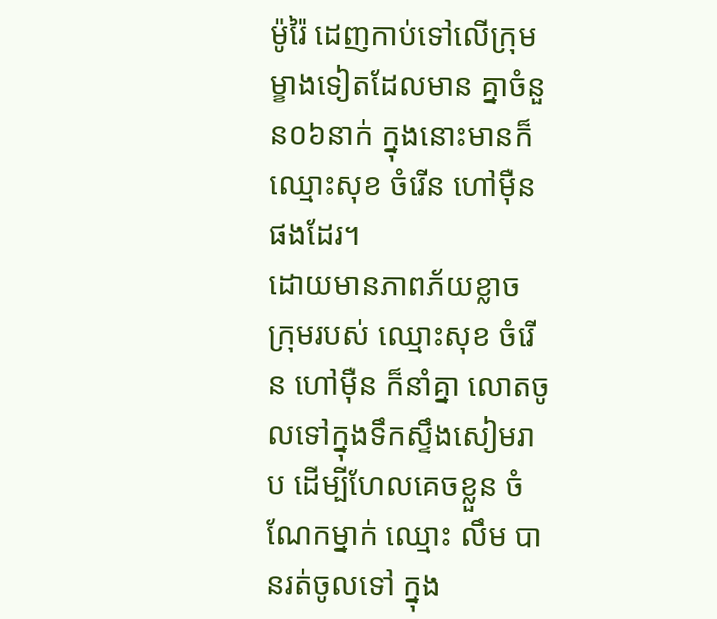ម៉ូរ៉ៃ ដេញកាប់ទៅលើក្រុម ម្ខាងទៀតដែលមាន គ្នាចំនួន០៦នាក់ ក្នុងនោះមានក៏ឈ្មោះសុខ ចំរើន ហៅម៉ឺនផងដែរ។
ដោយមានភាពភ័យខ្លាច ក្រុមរបស់ ឈ្មោះសុខ ចំរើន ហៅម៉ឺន ក៏នាំគ្នា លោតចូលទៅក្នុងទឹកស្ទឹងសៀមរាប ដើម្បីហែលគេចខ្លួន ចំណែកម្នាក់ ឈ្មោះ លឹម បានរត់ចូលទៅ ក្នុង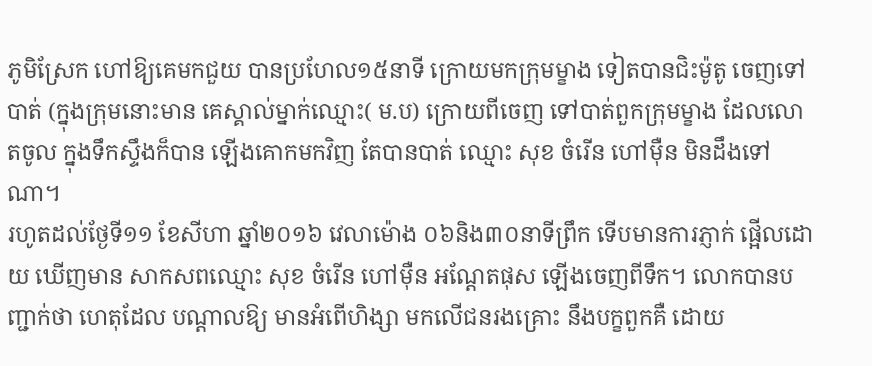ភូមិស្រែក ហៅឱ្យគេមកជួយ បានប្រហែល១៥នាទី ក្រោយមកក្រុមម្ខាង ទៀតបានជិះម៉ូតូ ចេញទៅបាត់ (ក្នុងក្រុមនោះមាន គេស្គាល់ម្នាក់ឈ្មោះ( ម.ប) ក្រោយពីចេញ ទៅបាត់ពួកក្រុមម្ខាង ដែលលោតចូល ក្នុងទឹកស្ទឹងក៏បាន ឡើងគោកមកវិញ តែបានបាត់ ឈ្មោះ សុខ ចំរើន ហៅម៉ឺន មិនដឹងទៅណា។
រហូតដល់ថ្ងែទី១១ ខែសីហា ឆ្នាំ២០១៦ វេលាម៉ោង ០៦និង៣០នាទីព្រឹក ទើបមានការភ្ញាក់ ផ្អើលដោយ ឃើញមាន សាកសពឈ្មោះ សុខ ចំរើន ហៅម៉ឺន អណ្តែតផុស ឡើងចេញពីទឹក។ លោកបានបញ្ជាក់ថា ហេតុដែល បណ្តាលឱ្យ មានអំពើហិង្សា មកលើជនរងគ្រោះ នឹងបក្ខពួកគឺ ដោយ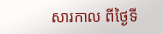សារកាល ពីថ្ងៃទី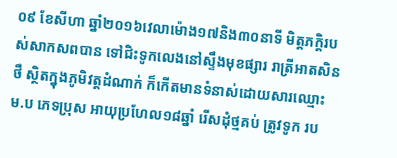០៩ ខែសីហា ឆ្នាំ២០១៦វេលាម៉ោង១៧និង៣០នាទី មិត្តភក្ដិរបស់សាកសពបាន ទៅជិះទូកលេងនៅស្ទឹងមុខផ្សារ រាត្រីអាតសិនថឺ ស្ថិតក្នុងភូមិវត្តដំណាក់ ក៏កើតមានទំនាស់ដោយសារឈ្មោះ ម.ប ភេទប្រុស អាយុប្រហែល១៨ឆ្នាំ រើសដុំថ្មគប់ ត្រូវទូក រប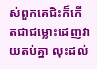ស់ពួកគេជិះក៏កើតជាជម្លោះដេញវាយតប់គ្នា លុះដល់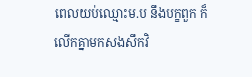ពេលយប់ឈ្មោះម.ប នឹងបក្ខពួក ក៏លើកគ្នាមកសងសឹកវិ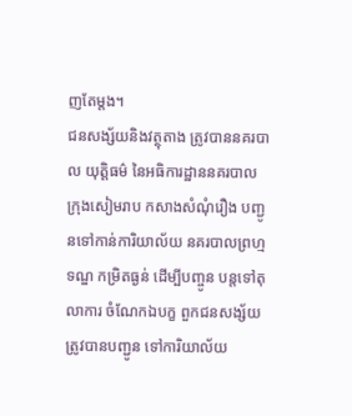ញតែម្តង។
ជនសង្ស័យនិងវត្ថុតាង ត្រូវបាននគរបាល យុត្តិធម៌ នៃអធិការដ្ឋាននគរបាល ក្រុងសៀមរាប កសាងសំណុំរឿង បញ្ជូនទៅកាន់ការិយាល័យ នគរបាលព្រហ្មទណ្ឌ កម្រិតធ្ងន់ ដើម្បីបញ្ចូន បន្តទៅតុលាការ ចំណែកឯបក្ខ ពួកជនសង្ស័យ ត្រូវបានបញ្ជូន ទៅការិយាល័យ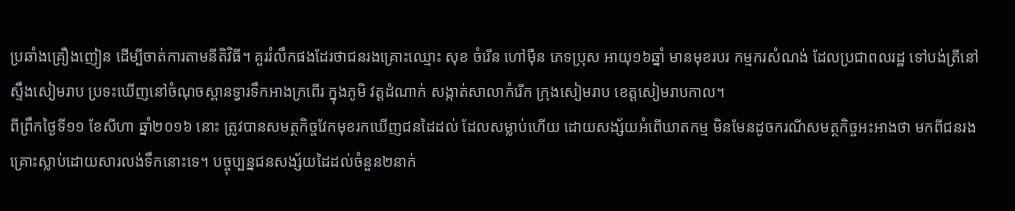ប្រឆាំងគ្រឿងញៀន ដើម្បីចាត់ការតាមនីតិវិធី។ គួររំលឹកផងដែរថាជនរងគ្រោះឈ្មោះ សុខ ចំរើន ហៅម៉ឺន ភេទប្រុស អាយុ១៦ឆ្នាំ មានមុខរបរ កម្មករសំណង់ ដែលប្រជាពលរដ្ឋ ទៅបង់ត្រីនៅស្ទឹងសៀមរាប ប្រទះឃើញនៅចំណុចស្ពានទ្វារទឹកអាងក្រពើរ ក្នុងភូមិ វត្តដំណាក់ សង្កាត់សាលាកំរើក ក្រុងសៀមរាប ខេត្តសៀមរាបកាល។
ពីព្រឹកថ្ងៃទី១១ ខែសីហា ឆ្នាំ២០១៦ នោះ ត្រូវបានសមត្ថកិច្ចវែកមុខរកឃើញជនដៃដល់ ដែលសម្លាប់ហើយ ដោយសង្ស័យអំពើឃាតកម្ម មិនមែនដូចករណីសមត្ថកិច្ចអះអាងថា មកពីជនរងគ្រោះស្លាប់ដោយសារលង់ទឹកនោះទេ។ បច្ចុប្បន្នជនសង្ស័យដៃដល់ចំនួន២នាក់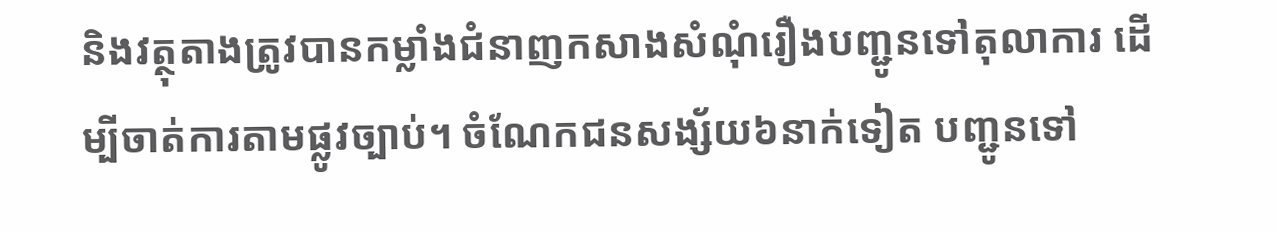និងវត្ថុតាងត្រូវបានកម្លាំងជំនាញកសាងសំណុំរឿងបញ្ជូនទៅតុលាការ ដើម្បីចាត់ការតាមផ្លូវច្បាប់។ ចំណែកជនសង្ស័យ៦នាក់ទៀត បញ្ជូនទៅ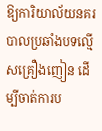ឱ្យការិយាល័យនគរបាលប្រឆាំងបទល្មើសគ្រឿងញៀន ដើម្បីចាត់ការប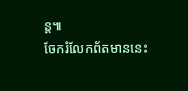ន្ត៕
ចែករំលែកព័តមាននេះ